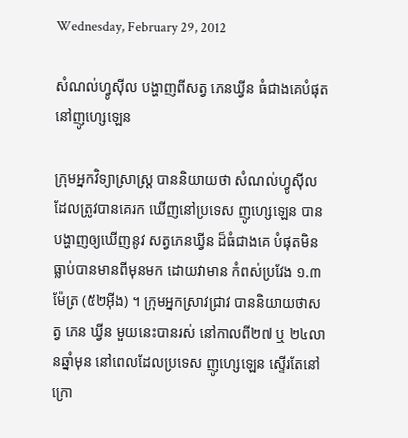Wednesday, February 29, 2012

សំណល់ហ្វូស៊ីល បង្ហាញពីសត្វ ភេនឃ្វីន ធំជាងគេបំផុត នៅញូហ្សេឡេន

ក្រុមអ្នកវិទ្យាសា្រស្រ្ត បាននិយាយថា សំណល់ហ្វូស៊ីល ដែលត្រូវបានគេរក ឃើញនៅប្រទេស ញូហ្សេឡេន បានបង្ហាញឲ្យឃើញនូវ សត្វភេនឃ្វីន ដ៏ធំជាងគេ បំផុតមិនធ្លាប់បានមានពីមុនមក ដោយវាមាន កំពស់ប្រវែង ១.៣ម៉ែត្រ (៥២អ៊ីង) ។ ក្រុមអ្នកស្រាវជ្រាវ បាននិយាយថាសត្វ ភេន ឃ្វីន មួយនេះបានរស់ នៅកាលពី២៧ ឬ ២៤លានឆ្នាំមុន នៅពេលដែលប្រទេស ញូហ្សេឡេន ស្ទើរតែនៅ ក្រោ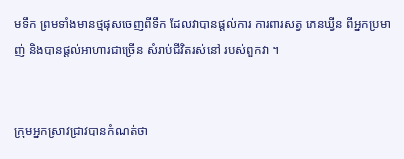មទឹក ព្រមទាំងមានថ្មផុសចេញពីទឹក ដែលវាបានផ្តល់ការ ការពារសត្វ ភេនឃ្វីន ពីអ្នកប្រមាញ់ និងបានផ្តល់អាហារជាច្រើន សំរាប់ជីវិតរស់នៅ របស់ពួកវា ។


ក្រុមអ្នកស្រាវជ្រាវបានកំណត់ថា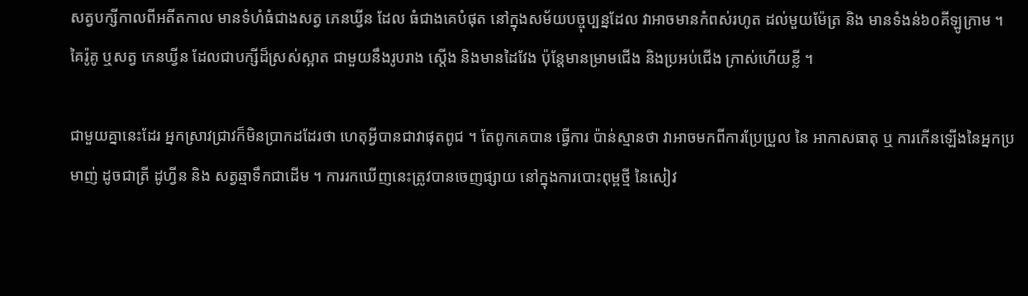សត្វបក្សីកាលពីអតីតកាល មានទំហំធំជាងសត្វ ភេនឃ្វីន ដែល ធំជាងគេបំផុត នៅក្នុងសម័យបច្ចុប្បន្នដែល វាអាចមានកំពស់រហូត ដល់មួយម៉ែត្រ និង មានទំងន់៦០គីឡូក្រាម ។ គៃរ៉ូគូ ឬសត្វ ភេនឃ្វីន ដែលជាបក្សីដ៏ស្រស់ស្អាត ជាមួយនឹងរូបរាង ស្តើង និងមានដៃវែង ប៉ុន្តែមានម្រាមជើង និងប្រអប់ជើង ក្រាស់ហើយខ្លី ។

ជាមួយគ្នានេះដែរ អ្នកស្រាវជ្រាវក៏មិនប្រាកដដែរថា ហេតុអ្វីបានជាវាផុតពូជ ។ តែពូកគេបាន ធ្វើការ ប៉ាន់ស្មានថា វាអាចមកពីការប្រែប្រួល នៃ អាកាសធាតុ ឬ ការកើនឡើងនៃអ្នកប្រមាញ់ ដូចជាត្រី ដូហ្វីន និង សត្វឆ្មាទឹកជាដើម ។ ការរកឃើញនេះត្រូវបានចេញផ្សាយ នៅក្នុងការបោះពុម្ពថ្មី នៃសៀវ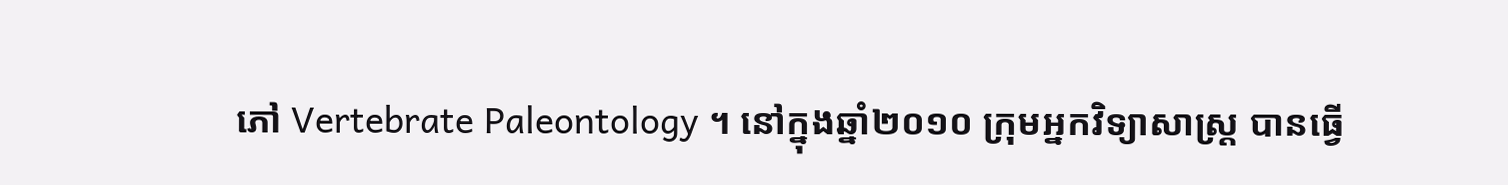ភៅ Vertebrate Paleontology ។ នៅក្នុងឆ្នាំ២០១០ ក្រុមអ្នកវិទ្យាសាស្រ្ត បានធ្វើ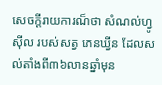សេចក្តីរាយការណ៏ថា សំណល់ហ្វូស៊ីល របស់សត្វ ភេនឃ្វីន ដែលសល់តាំងពី៣៦លានឆ្នាំមុន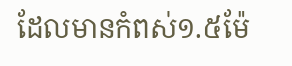ដែលមានកំពស់១.៥ម៉ែ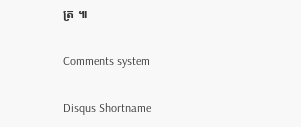ត្រ ៕

Comments system

Disqus Shortname